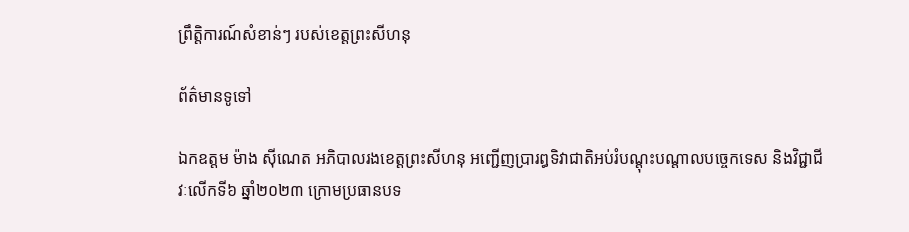ព្រឹត្តិការណ៍សំខាន់ៗ របស់ខេត្តព្រះសីហនុ

ព័ត៌មានទូទៅ

ឯកឧត្តម ម៉ាង ស៊ីណេត អភិបាលរងខេត្តព្រះសីហនុ អញ្ជើញប្រារព្ធទិវាជាតិអប់រំបណ្តុះបណ្តាលបច្ចេកទេស និងវិជ្ជាជីវៈលើកទី៦ ឆ្នាំ២០២៣ ក្រោមប្រធានបទ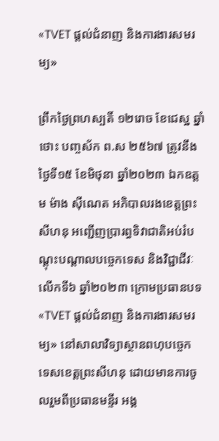«TVET ផ្តល់ជំនាញ និងការងារសមរម្យ»

ព្រឹកថ្ងៃព្រហស្បតិ៍ ១២រោច ខែជេស្ឋ ឆ្នាំថោះ បញ្ចស័ក ព.ស ២៥៦៧ ត្រូវនឹងថ្ងៃទី១៥ ខែមិថុនា ឆ្នាំ២០២៣ ឯកឧត្តម ម៉ាង ស៊ីណេត អភិបាលរងខេត្តព្រះសីហនុ អញ្ជើញប្រារព្ធទិវាជាតិអប់រំបណ្តុះបណ្តាលបច្ចេកទេស និងវិជ្ជាជីវៈលើកទី៦ ឆ្នាំ២០២៣ ក្រោមប្រធានបទ «TVET ផ្តល់ជំនាញ និងការងារសមរម្យ» នៅសាលាវិទ្យាស្ថានពហុបច្ចេក ទេសខេត្តព្រះសីហនុ ដោយមានការចូលរួមពីប្រធានមន្ទីរ អង្គ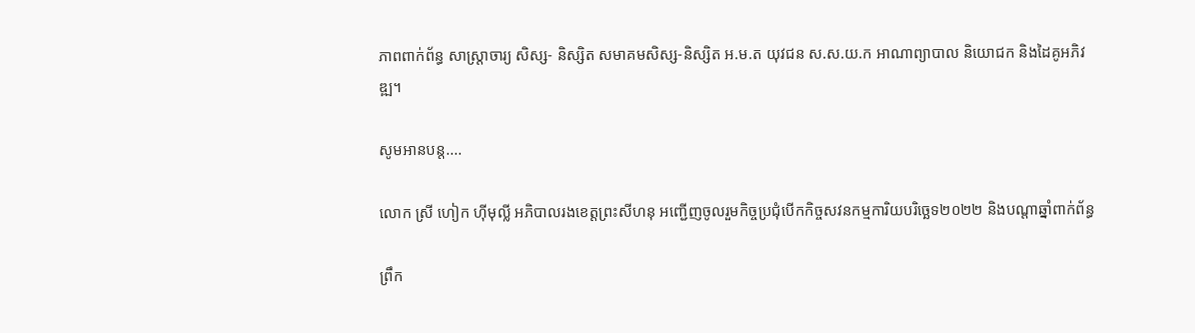ភាពពាក់ព័ន្ធ សាស្ត្រាចារ្យ សិស្ស- និស្សិត សមាគមសិស្ស-និស្សិត អ.ម.ត យុវជន ស.ស.យ.ក អាណាព្យាបាល និយោជក និងដៃគូអភិវឌ្ឍ។

សូមអានបន្ត....

លោក ស្រី ហៀក ហ៊ីមុល្លី អភិបាលរងខេត្តព្រះសីហនុ អញ្ជើញចូលរួមកិច្ចប្រជុំបើកកិច្ចសវនកម្មការិយបរិច្ឆេទ២០២២ និងបណ្តាឆ្នាំពាក់ព័ន្ធ

ព្រឹក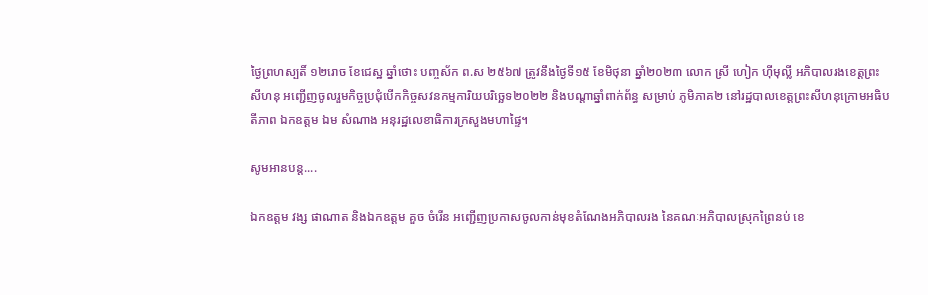ថ្ងៃព្រហស្បតិ៍ ១២រោច ខែជេស្ឋ ឆ្នាំថោះ បញ្ចស័ក ព.ស ២៥៦៧ ត្រូវនឹងថ្ងៃទី១៥ ខែមិថុនា ឆ្នាំ២០២៣ លោក ស្រី ហៀក ហ៊ីមុល្លី អភិបាលរងខេត្តព្រះសីហនុ អញ្ជើញចូលរួមកិច្ចប្រជុំបើកកិច្ចសវនកម្មការិយបរិច្ឆេទ២០២២ និងបណ្តាឆ្នាំពាក់ព័ន្ធ សម្រាប់ ភូមិភាគ២ នៅរដ្ឋបាលខេត្តព្រះសីហនុក្រោមអធិបតីភាព ឯកឧត្តម ឯម សំណាង អនុរដ្ឋលេខាធិការក្រសួងមហាផ្ទៃ។

សូមអានបន្ត....

ឯកឧត្តម វង្ស ផាណាត និងឯកឧត្តម គួច ចំរើន អញ្ជើញប្រកាសចូលកាន់មុខតំណែងអភិបាលរង នៃគណៈអភិបាលស្រុកព្រៃនប់ ខេ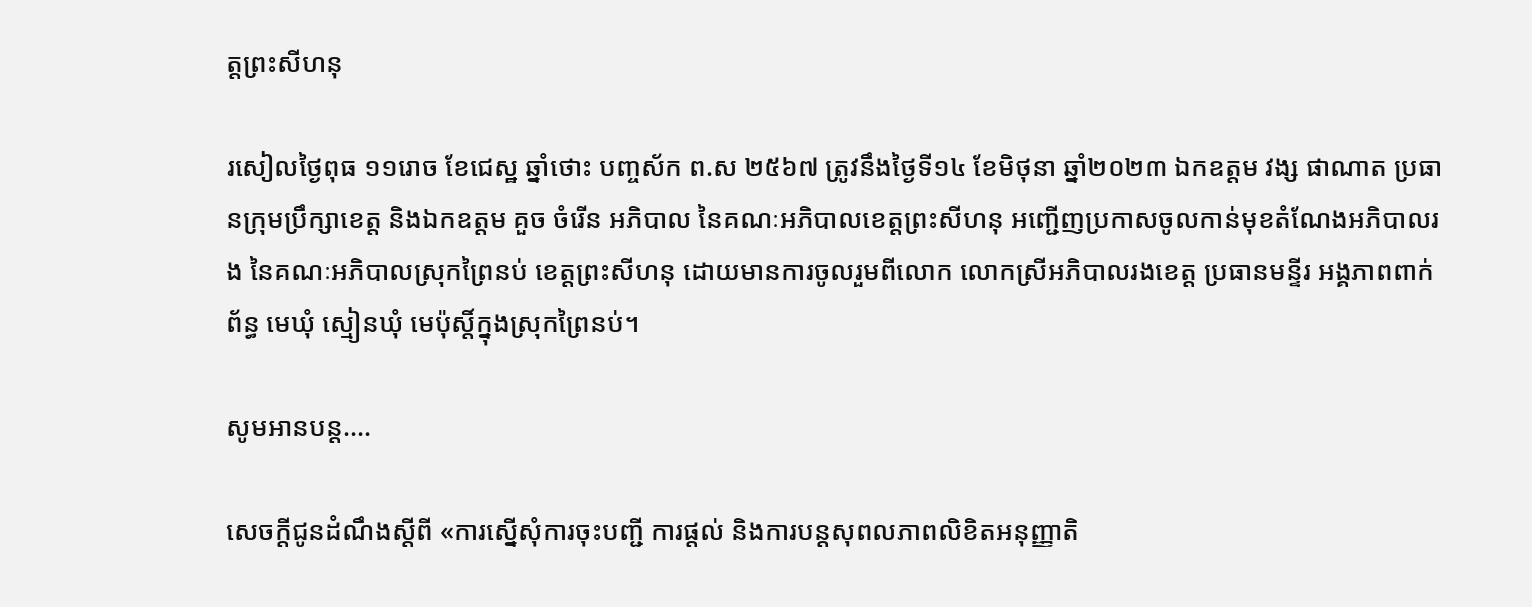ត្តព្រះសីហនុ

រសៀលថ្ងៃពុធ ១១រោច ខែជេស្ឋ ឆ្នាំថោះ បញ្ចស័ក ព.ស ២៥៦៧ ត្រូវនឹងថ្ងៃទី១៤ ខែមិថុនា ឆ្នាំ២០២៣ ឯកឧត្តម វង្ស ផាណាត ប្រធានក្រុមប្រឹក្សាខេត្ត និងឯកឧត្តម គួច ចំរើន អភិបាល នៃគណៈអភិបាលខេត្តព្រះសីហនុ អញ្ជើញប្រកាសចូលកាន់មុខតំណែងអភិបាលរង នៃគណៈអភិបាលស្រុកព្រៃនប់ ខេត្តព្រះសីហនុ ដោយមានការចូលរួមពីលោក លោកស្រីអភិបាលរងខេត្ត ប្រធានមន្ទីរ អង្គភាពពាក់ព័ន្ធ មេឃុំ ស្មៀនឃុំ មេប៉ុស្តិ៍ក្នុងស្រុកព្រៃនប់។

សូមអានបន្ត....

សេចក្តីជូនដំណឹងស្តីពី «ការស្នើសុំការចុះបញ្ជី ការផ្តល់ និងការបន្តសុពលភាពលិខិតអនុញ្ញាតិ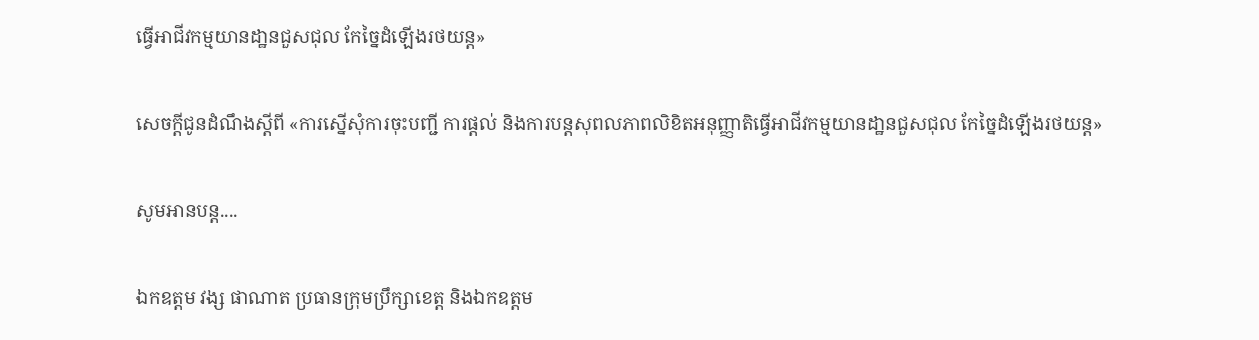ធ្វើអាជីវកម្មយានដា្ឋនជួសជុល កែច្នៃដំឡើងរថយន្ត»

សេចក្តីជូនដំណឹងស្តីពី «ការស្នើសុំការចុះបញ្ជី ការផ្តល់ និងការបន្តសុពលភាពលិខិតអនុញ្ញាតិធ្វើអាជីវកម្មយានដា្ឋនជួសជុល កែច្នៃដំឡើងរថយន្ត»

សូមអានបន្ត....

ឯកឧត្តម វង្ស ផាណាត ប្រធានក្រុមប្រឹក្សាខេត្ត និងឯកឧត្តម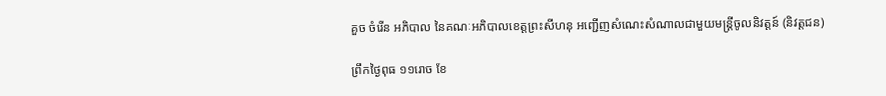គួច ចំរើន អភិបាល នៃគណៈអភិបាលខេត្តព្រះសីហនុ អញ្ជើញសំណេះសំណាលជាមួយមន្ត្រីចូលនិវត្តន៍ (និវត្តជន)

ព្រឹកថ្ងៃពុធ ១១រោច ខែ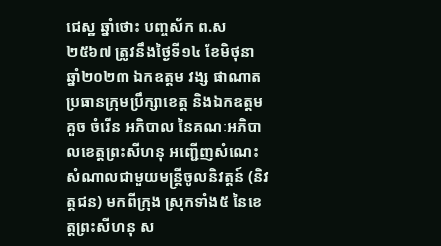ជេស្ឋ ឆ្នាំថោះ បញ្ចស័ក ព.ស ២៥៦៧ ត្រូវនឹងថ្ងៃទី១៤ ខែមិថុនា ឆ្នាំ២០២៣ ឯកឧត្តម វង្ស ផាណាត ប្រធានក្រុមប្រឹក្សាខេត្ត និងឯកឧត្តម គួច ចំរើន អភិបាល នៃគណៈអភិបាលខេត្តព្រះសីហនុ អញ្ជើញសំណេះសំណាលជាមួយមន្ត្រីចូលនិវត្តន៍ (និវត្តជន) មកពីក្រុង ស្រុកទាំង៥ នៃខេត្តព្រះសីហនុ ស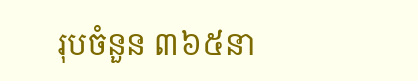រុបចំនួន ៣៦៥នា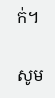ក់។

សូម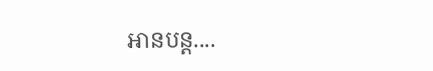អានបន្ត....